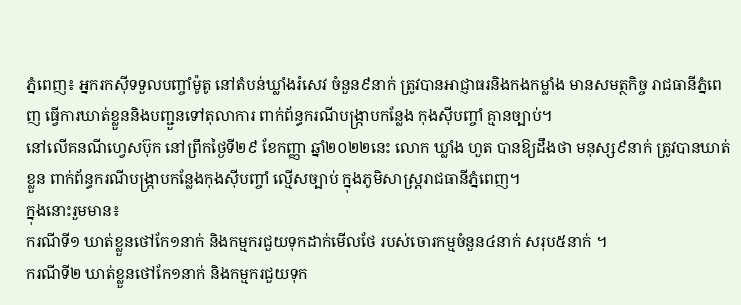ភ្នំពេញ៖ អ្នករកស៊ីទទួលបញ្ចាំម៉ូតូ នៅតំបន់ឃ្លាំងរំសេវ ចំនួន៩នាក់ ត្រូវបានអាជ្ញាធរនិងកងកម្លាំង មានសមត្ថកិច្ច រាជធានីភ្នំពេញ ធ្វើការឃាត់ខ្លួននិងបញ្ជួនទៅតុលាការ ពាក់ព័ន្ធករណីបង្រ្កាបកន្លែង កុងស៊ីបញ្ចាំ គ្មានច្បាប់។
នៅលើគនណីហ្វេសប៊ុក នៅព្រឹកថ្ងៃទី២៩ ខែកញ្ញា ឆ្នាំ២០២២នេះ លោក ឃ្លាំង ហួត បានឱ្យដឹងថា មនុស្ស៩នាក់ ត្រូវបានឃាត់ខ្លួន ពាក់ព័ន្ធករណីបង្រ្កាបកន្លែងកុងស៊ីបញ្ចាំ ល្មើសច្បាប់ ក្នុងភូមិសាស្រ្តរាជធានីភ្នំពេញ។
ក្នុងនោះរួមមាន៖
ករណីទី១ ឃាត់ខ្លួនថៅកែ១នាក់ និងកម្មករជួយទុកដាក់មើលថែ របស់ចោរកម្មចំនួន៤នាក់ សរុប៥នាក់ ។
ករណីទី២ ឃាត់ខ្លួនថៅកែ១នាក់ និងកម្មករជួយទុក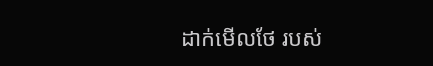ដាក់មើលថែ របស់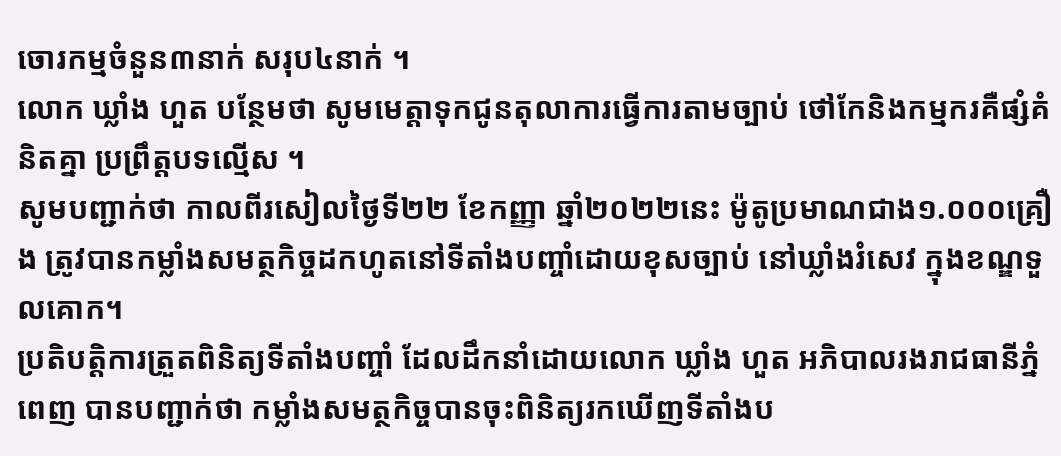ចោរកម្មចំនួន៣នាក់ សរុប៤នាក់ ។
លោក ឃ្លាំង ហួត បន្ថែមថា សូមមេត្តាទុកជូនតុលាការធ្វើការតាមច្បាប់ ថៅកែនិងកម្មករគឺផ្សំគំនិតគ្នា ប្រព្រឹត្តបទល្មើស ។
សូមបញ្ជាក់ថា កាលពីរសៀលថ្ងៃទី២២ ខែកញ្ញា ឆ្នាំ២០២២នេះ ម៉ូតូប្រមាណជាង១.០០០គ្រឿង ត្រូវបានកម្លាំងសមត្ថកិច្ចដកហូតនៅទីតាំងបញ្ចាំដោយខុសច្បាប់ នៅឃ្លាំងរំសេវ ក្នុងខណ្ឌទួលគោក។
ប្រតិបត្តិការត្រួតពិនិត្យទីតាំងបញ្ចាំ ដែលដឹកនាំដោយលោក ឃ្លាំង ហួត អភិបាលរងរាជធានីភ្នំពេញ បានបញ្ជាក់ថា កម្លាំងសមត្ថកិច្ចបានចុះពិនិត្យរកឃើញទីតាំងប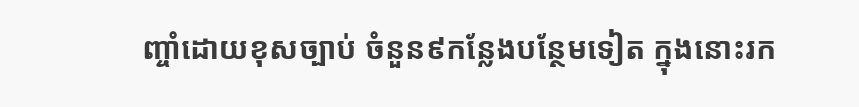ញ្ចាំដោយខុសច្បាប់ ចំនួន៩កន្លែងបន្ថែមទៀត ក្នុងនោះរក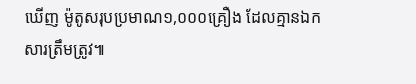ឃើញ ម៉ូតូសរុបប្រមាណ១,០០០គ្រឿង ដែលគ្មានឯកសារត្រឹមត្រូវ៕